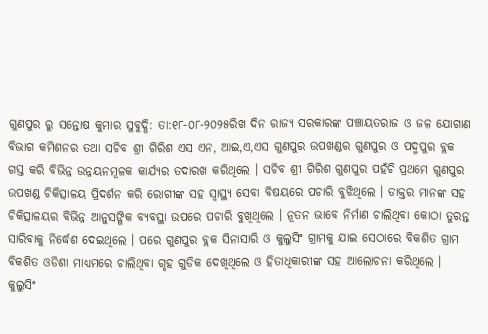ଗୁଣପୁର ରୁ ସନ୍ତୋଷ କୁମାର ସୁବୁଦ୍ଧି: ତା:୧୮-୦୮-୨୦୨୫ରିଖ ଦିନ ରାଜ୍ୟ ସରକାରଙ୍କ ପଞ୍ଚାୟତରାଜ ଓ ଜଳ ଯୋଗାଣ ବିଭାଗ କମିଶନର ତଥା ସଚିବ ଶ୍ରୀ ଗିରିଶ ଏସ ଏନ, ଆଇ,ଏ,ଏସ ଗୁଣପୁର ଉପଖଣ୍ଡର ଗୁଣପୁର ଓ ପଦ୍ମପୁର ବ୍ଲକ ଗସ୍ତ କରି ବିଭିନ୍ନ ଉନ୍ନୟନମୂଳକ କାର୍ଯ୍ୟର ତଦାରଖ କରିଥିଲେ । ସଚିବ ଶ୍ରୀ ଗିରିଶ ଗୁଣପୁର ପହଁଚି ପ୍ରଥମେ ଗୁଣପୁର ଉପଖଣ୍ଡ ଚିକିତ୍ସାଳୟ ପ୍ରିଦର୍ଶନ କରି ରୋଗୀଙ୍କ ସହ ସ୍ୱାସ୍ଥ୍ୟ ସେବା ବିଷୟରେ ପଚାରି ବୁଝିଥିଲେ । ଡାକ୍ତର ମାନଙ୍କ ସହ ଚିକିତ୍ସାଳୟର ବିଭିନ୍ନ ଆନୁସଙ୍ଗିକ ବ୍ୟବସ୍ଥା ଉପରେ ପଚାରି ବୁଖିଥିଲେ । ନୂତନ ଭାବେ ନିର୍ମାଣ ଚାଲିଥିବା କୋଠା ତୁରନ୍ତ ସାରିବାକୁ ନିର୍ଦ୍ଧେଶ ଦେଇଥିଲେ । ପରେ ଗୁଣପୁର ବ୍ଲକ ସିନାସାରି ଓ କୁଲୁସିଂ ଗ୍ରାମକୁ ଯାଇ ସେଠାରେ ବିକଶିତ ଗ୍ରାମ ବିକଶିତ ଓଡିଶା ମାଧ୍ୟମରେ ଚାଲିଥିବା ଗୃହ ଗୁଡିକ ଦେଖିଥିଲେ ଓ ହିତାଧିକାରୀଙ୍କ ସହ ଆଲୋଚନା କରିଥିଲେ । କୁଲୁସିଂ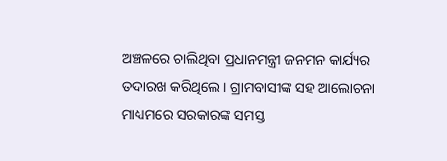ଅଞ୍ଚଳରେ ଚାଲିଥିବା ପ୍ରଧାନମନ୍ତ୍ରୀ ଜନମନ କାର୍ଯ୍ୟର ତଦାରଖ କରିଥିଲେ । ଗ୍ରାମବାସୀଙ୍କ ସହ ଆଲୋଚନା ମାଧ୍ୟମରେ ସରକାରଙ୍କ ସମସ୍ତ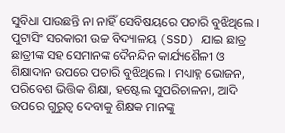ସୁବିଧା ପାଉଛନ୍ତି ନା ନାହିଁ ସେବିଷୟରେ ପଚାରି ବୁଝିଥିଲେ । ପୁଟାସିଂ ସରକାରୀ ଉଚ୍ଚ ବିଦ୍ୟାଳୟ (SSD) ଯାଇ ଛାତ୍ର ଛାତ୍ରୀଙ୍କ ସହ ସେମାନଙ୍କ ଦୈନନ୍ଦିନ କାର୍ଯ୍ୟଶୈଳୀ ଓ ଶିକ୍ଷାଦାନ ଉପରେ ପଚାରି ବୁଝିଥିଲେ । ମଧ୍ୟାହ୍ନ ଭୋଜନ, ପରିବେଶ ଭିତ୍ତିକ ଶିକ୍ଷା, ହଷ୍ଟେଲ ସୁପରିଚାଳନା, ଆଦି ଉପରେ ଗୁରୁତ୍ୱ ଦେବାକୁ ଶିକ୍ଷକ ମାନଙ୍କୁ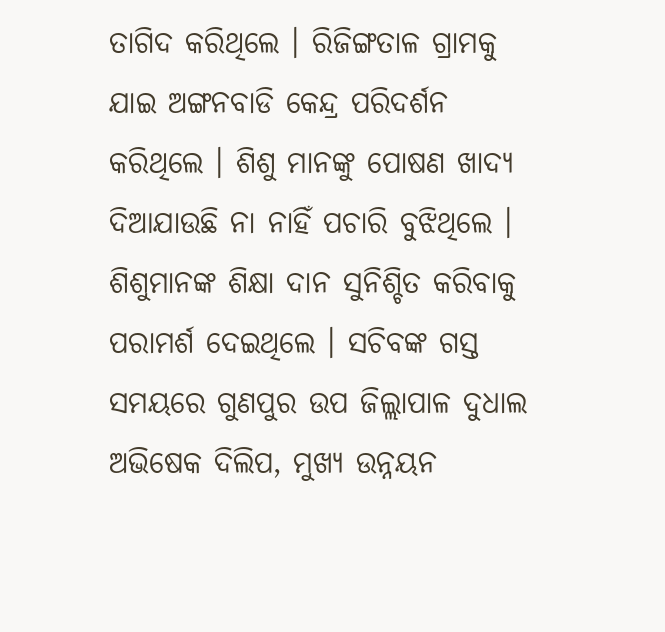ତାଗିଦ କରିଥିଲେ । ରିଜିଙ୍ଗତାଳ ଗ୍ରାମକୁ ଯାଇ ଅଙ୍ଗନବାଡି କେନ୍ଦ୍ର ପରିଦର୍ଶନ କରିଥିଲେ । ଶିଶୁ ମାନଙ୍କୁ ପୋଷଣ ଖାଦ୍ୟ ଦିଆଯାଉଛି ନା ନାହିଁ ପଚାରି ବୁଝିଥିଲେ । ଶିଶୁମାନଙ୍କ ଶିକ୍ଷା ଦାନ ସୁନିଶ୍ଚିତ କରିବାକୁ ପରାମର୍ଶ ଦେଇଥିଲେ । ସଚିବଙ୍କ ଗସ୍ତ ସମୟରେ ଗୁଣପୁର ଉପ ଜିଲ୍ଲାପାଳ ଦୁଧାଲ ଅଭିଷେକ ଦିଲିପ, ମୁଖ୍ୟ ଉନ୍ନୟନ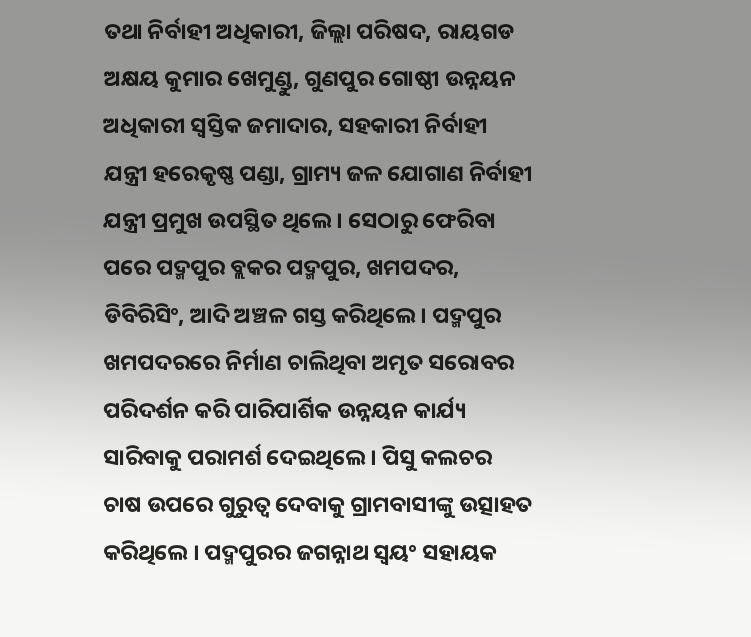ତଥା ନିର୍ବାହୀ ଅଧିକାରୀ, ଜିଲ୍ଲା ପରିଷଦ, ରାୟଗଡ ଅକ୍ଷୟ କୁମାର ଖେମୁଣ୍ଡୁ, ଗୁଣପୁର ଗୋଷ୍ଠୀ ଉନ୍ନୟନ ଅଧିକାରୀ ସ୍ୱସ୍ତିକ ଜମାଦାର, ସହକାରୀ ନିର୍ବାହୀ ଯନ୍ତ୍ରୀ ହରେକୃଷ୍ଣ ପଣ୍ଡା, ଗ୍ରାମ୍ୟ ଜଳ ଯୋଗାଣ ନିର୍ବାହୀ ଯନ୍ତ୍ରୀ ପ୍ରମୁଖ ଉପସ୍ଥିତ ଥିଲେ । ସେଠାରୁ ଫେରିବା ପରେ ପଦ୍ମପୁର ବ୍ଲକର ପଦ୍ମପୁର, ଖମପଦର, ଡିବିରିସିଂ, ଆଦି ଅଞ୍ଚଳ ଗସ୍ତ କରିଥିଲେ । ପଦ୍ମପୁର ଖମପଦରରେ ନିର୍ମାଣ ଚାଲିଥିବା ଅମୃତ ସରୋବର ପରିଦର୍ଶନ କରି ପାରିପାର୍ଶିକ ଉନ୍ନୟନ କାର୍ଯ୍ୟ ସାରିବାକୁ ପରାମର୍ଶ ଦେଇଥିଲେ । ପିସୁ କଲଚର ଚାଷ ଉପରେ ଗୁରୁତ୍ୱ ଦେବାକୁ ଗ୍ରାମବାସୀଙ୍କୁ ଉତ୍ସାହତ କରିଥିଲେ । ପଦ୍ମପୁରର ଜଗନ୍ନାଥ ସ୍ୱୟଂ ସହାୟକ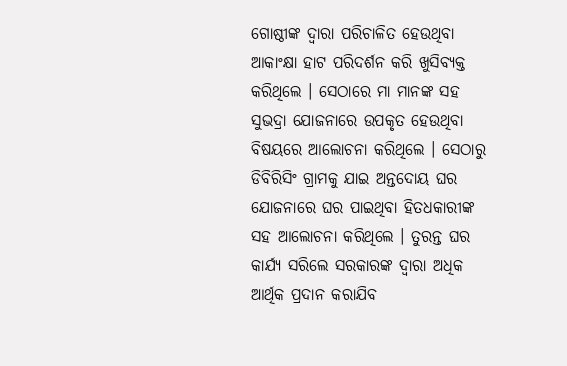ଗୋଷ୍ଠୀଙ୍କ ଦ୍ୱାରା ପରିଚାଳିତ ହେଉଥିବା ଆକାଂକ୍ଷା ହାଟ ପରିଦର୍ଶନ କରି ଖୁସିବ୍ୟକ୍ତ କରିଥିଲେ । ସେଠାରେ ମା ମାନଙ୍କ ସହ ସୁଭଦ୍ରା ଯୋଜନାରେ ଉପକୃତ ହେଉଥିବା ବିଷୟରେ ଆଲୋଚନା କରିଥିଲେ । ସେଠାରୁ ଡିବିରିସିଂ ଗ୍ରାମକୁ ଯାଇ ଅନ୍ତଦୋୟ ଘର ଯୋଜନାରେ ଘର ପାଇଥିବା ହିତଧକାରୀଙ୍କ ସହ ଆଲୋଚନା କରିଥିଲେ । ତୁରନ୍ତ ଘର କାର୍ଯ୍ୟ ସରିଲେ ସରକାରଙ୍କ ଦ୍ଵାରା ଅଧିକ ଆର୍ଥିକ ପ୍ରଦାନ କରାଯିବ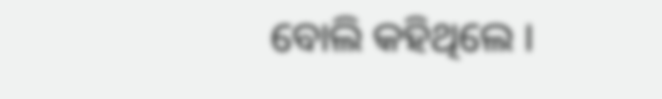ବୋଲି କହିଥିଲେ ।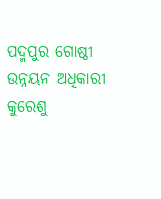ପଦ୍ମପୁର ଗୋଷ୍ଠୀ ଉନ୍ନୟନ ଅଧିକାରୀ କୁରେଶୁ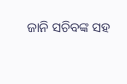ଜାନି ସଚିବଙ୍କ ସହ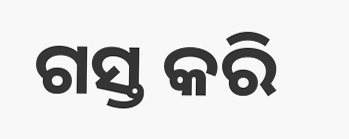ଗସ୍ତ କରି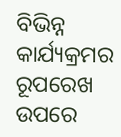ବିଭିନ୍ନ କାର୍ଯ୍ୟକ୍ରମର ରୂପରେଖ ଉପରେ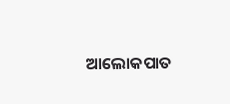ଆଲୋକପାତ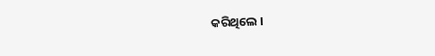କରିଥିଲେ ।